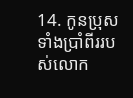14. កូនប្រុសទាំងប្រាំពីររបស់លោក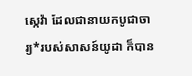ស្កេវ៉ា ដែលជានាយកបូជាចារ្យ*របស់សាសន៍យូដា ក៏បាន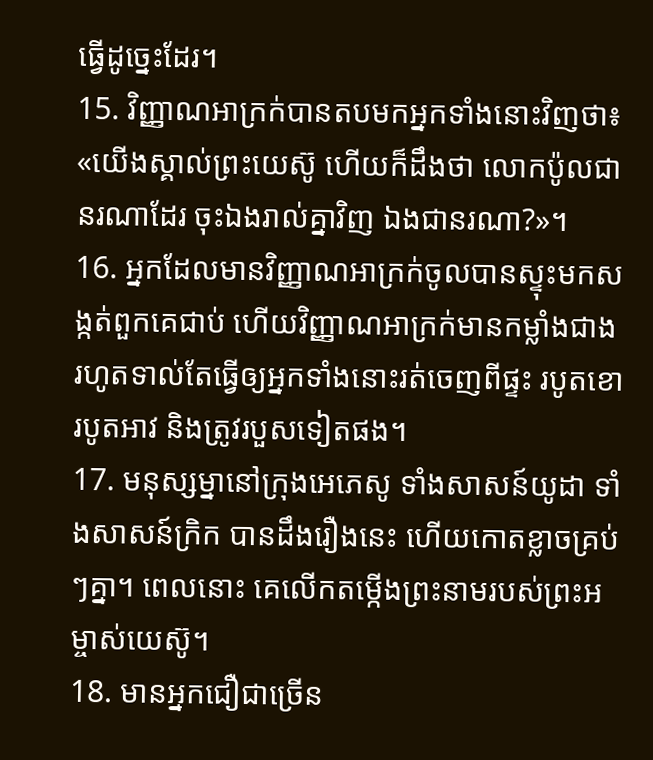ធ្វើដូច្នេះដែរ។
15. វិញ្ញាណអាក្រក់បានតបមកអ្នកទាំងនោះវិញថា៖ «យើងស្គាល់ព្រះយេស៊ូ ហើយក៏ដឹងថា លោកប៉ូលជានរណាដែរ ចុះឯងរាល់គ្នាវិញ ឯងជានរណា?»។
16. អ្នកដែលមានវិញ្ញាណអាក្រក់ចូលបានស្ទុះមកសង្កត់ពួកគេជាប់ ហើយវិញ្ញាណអាក្រក់មានកម្លាំងជាង រហូតទាល់តែធ្វើឲ្យអ្នកទាំងនោះរត់ចេញពីផ្ទះ របូតខោ របូតអាវ និងត្រូវរបួសទៀតផង។
17. មនុស្សម្នានៅក្រុងអេភេសូ ទាំងសាសន៍យូដា ទាំងសាសន៍ក្រិក បានដឹងរឿងនេះ ហើយកោតខ្លាចគ្រប់ៗគ្នា។ ពេលនោះ គេលើកតម្កើងព្រះនាមរបស់ព្រះអម្ចាស់យេស៊ូ។
18. មានអ្នកជឿជាច្រើន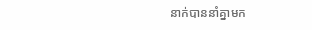នាក់បាននាំគ្នាមក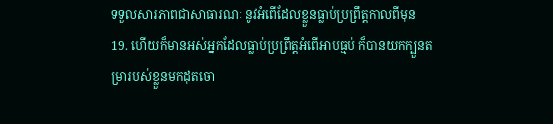ទទួលសារភាពជាសាធារណៈ នូវអំពើដែលខ្លួនធ្លាប់ប្រព្រឹត្តកាលពីមុន
19. ហើយក៏មានអស់អ្នកដែលធ្លាប់ប្រព្រឹត្តអំពើអាបធ្មប់ ក៏បានយកក្បួនតម្រារបស់ខ្លួនមកដុតចោ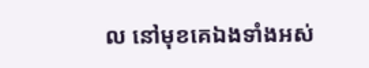ល នៅមុខគេឯងទាំងអស់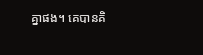គ្នាផង។ គេបានគិ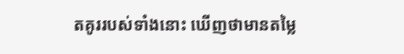តគូររបស់ទាំងនោះ ឃើញថាមានតម្លៃ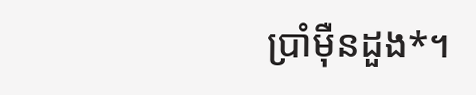ប្រាំម៉ឺនដួង*។